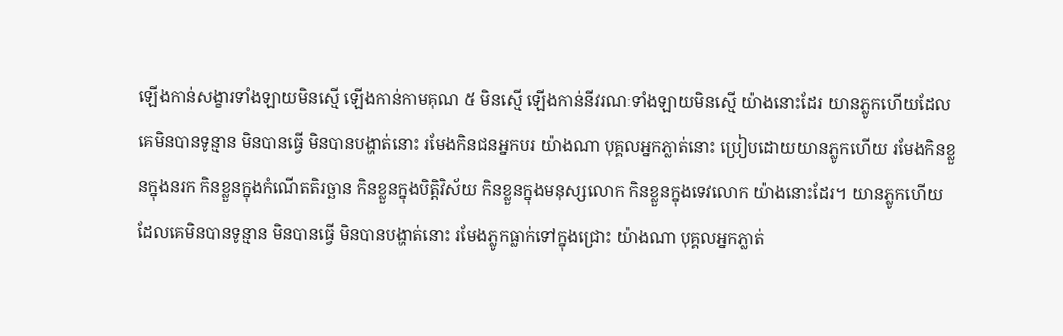ឡើងកាន់សង្ខារទាំងឡាយមិនស្មើ ឡើងកាន់កាមគុណ ៥ មិនស្មើ ឡើងកាន់នីវរណៈទាំងឡាយមិនស្មើ យ៉ាងនោះដែរ យានភ្លូកហើយដែលគេមិនបានទូន្មាន មិនបានធ្វើ មិនបានបង្ហាត់នោះ រមែងកិនជនអ្នកបរ យ៉ាងណា បុគ្គលអ្នកភ្លាត់នោះ ប្រៀបដោយយានភ្លូកហើយ រមែងកិនខ្លួនក្នុងនរក កិនខ្លួនក្នុងកំណើតតិរច្ឆាន កិនខ្លួនក្នុងបិត្តិវិស័យ កិនខ្លួនក្នុងមនុស្សលោក កិនខ្លួនក្នុងទេវលោក យ៉ាងនោះដែរ។ យានភ្លូកហើយដែលគេមិនបានទូន្មាន មិនបានធ្វើ មិនបានបង្ហាត់នោះ រមែងភ្លូកធ្លាក់ទៅក្នុងជ្រោះ យ៉ាងណា បុគ្គលអ្នកភ្លាត់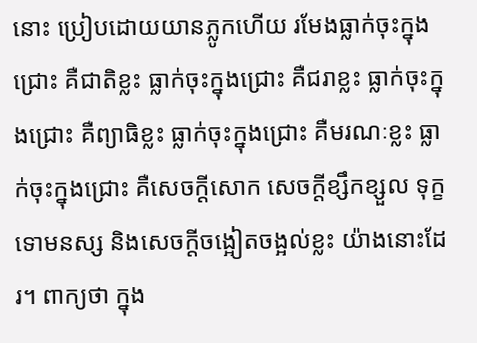នោះ ប្រៀបដោយយានភ្លូកហើយ រមែងធ្លាក់ចុះក្នុងជ្រោះ គឺជាតិខ្លះ ធ្លាក់ចុះក្នុងជ្រោះ គឺជរាខ្លះ ធ្លាក់ចុះក្នុងជ្រោះ គឺព្យាធិខ្លះ ធ្លាក់ចុះក្នុងជ្រោះ គឺមរណៈខ្លះ ធ្លាក់ចុះក្នុងជ្រោះ គឺសេចក្តីសោក សេចក្តីខ្សឹកខ្សួល ទុក្ខ ទោមនស្ស និងសេចក្តីចង្អៀតចង្អល់ខ្លះ យ៉ាងនោះដែរ។ ពាក្យថា ក្នុង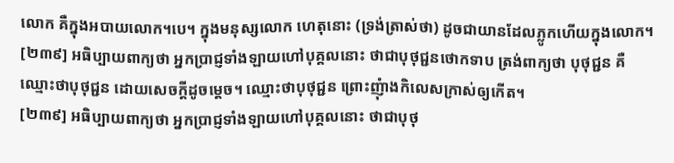លោក គឺក្នុងអបាយលោក។បេ។ ក្នុងមនុស្សលោក ហេតុនោះ (ទ្រង់ត្រាស់ថា) ដូចជាយានដែលភ្លូកហើយក្នុងលោក។
[២៣៩] អធិប្បាយពាក្យថា អ្នកបា្រជ្ញទាំងឡាយហៅបុគ្គលនោះ ថាជាបុថុជ្ជនថោកទាប ត្រង់ពាក្យថា បុថុជ្ជន គឺឈ្មោះថាបុថុជ្ជន ដោយសេចក្តីដូចម្តេច។ ឈ្មោះថាបុថុជ្ជន ព្រោះញុំាងកិលេសក្រាស់ឲ្យកើត។
[២៣៩] អធិប្បាយពាក្យថា អ្នកបា្រជ្ញទាំងឡាយហៅបុគ្គលនោះ ថាជាបុថុ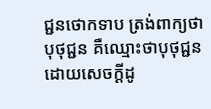ជ្ជនថោកទាប ត្រង់ពាក្យថា បុថុជ្ជន គឺឈ្មោះថាបុថុជ្ជន ដោយសេចក្តីដូ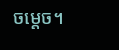ចម្តេច។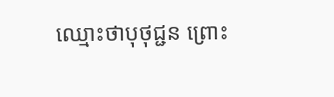ឈ្មោះថាបុថុជ្ជន ព្រោះ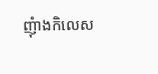ញុំាងកិលេស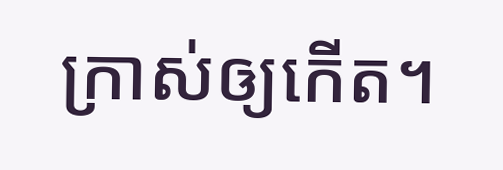ក្រាស់ឲ្យកើត។